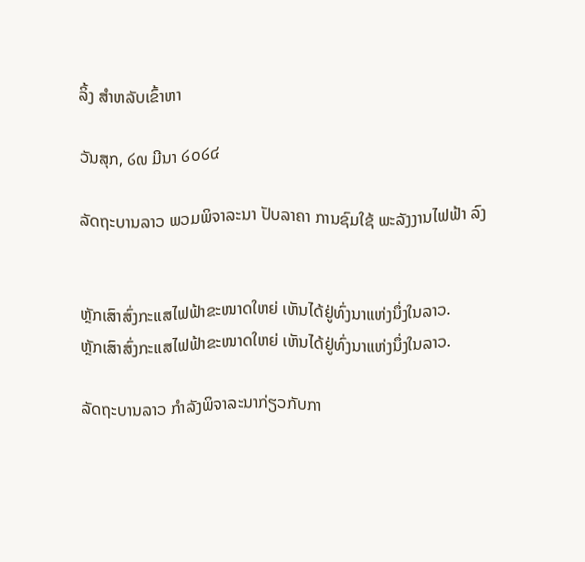ລິ້ງ ສຳຫລັບເຂົ້າຫາ

ວັນສຸກ, ໒໙ ມີນາ ໒໐໒໔

ລັດຖະບານລາວ ພວມພິຈາລະນາ ປັບລາຄາ ການຊົມໃຊ້ ພະລັງງານໄຟຟ້າ ລົງ


ຫຼັກເສົາສົ່ງກະແສໄຟຟ້າຂະໜາດໃຫຍ່ ເຫັນໄດ້ຢູ່ທົ່ງນາແຫ່ງນຶ່ງໃນລາວ.
ຫຼັກເສົາສົ່ງກະແສໄຟຟ້າຂະໜາດໃຫຍ່ ເຫັນໄດ້ຢູ່ທົ່ງນາແຫ່ງນຶ່ງໃນລາວ.

ລັດຖະບານລາວ ກຳລັງພິຈາລະນາກ່ຽວກັບກາ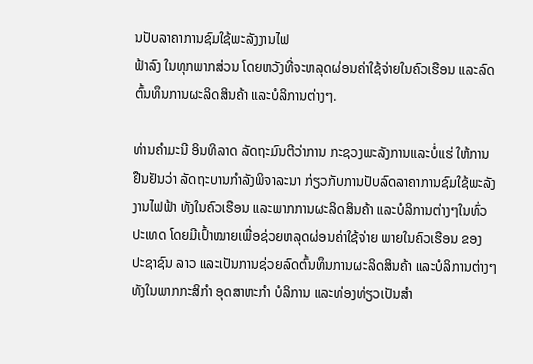ນປັບລາຄາການຊົມໃຊ້ພະລັງງານໄຟ
ຟ້າລົງ ໃນທຸກພາກສ່ວນ ໂດຍຫວັງທີ່ຈະຫລຸດຜ່ອນຄ່າໃຊ້ຈ່າຍໃນຄົວເຮືອນ ແລະລົດ
ຕົ້ນທຶນການຜະລິດສິນຄ້າ ແລະບໍລິການຕ່າງໆ.

ທ່ານຄຳມະນີ ອິນທິລາດ ລັດຖະມົນຕີວ່າການ ກະຊວງພະລັງການແລະບໍ່ແຮ່ ໃຫ້ການ
ຢືນຢັນວ່າ ລັດຖະບານກຳລັງພິຈາລະນາ ກ່ຽວກັບການປັບລົດລາຄາການຊົມໃຊ້ພະລັງ
ງານໄຟຟ້າ ທັງໃນຄົວເຮືອນ ແລະພາກການຜະລິດສິນຄ້າ ແລະບໍລິການຕ່າງໆໃນທົ່ວ
ປະເທດ ໂດຍມີເປົ້າໝາຍເພື່ອຊ່ວຍຫລຸດຜ່ອນຄ່າໃຊ້ຈ່າຍ ພາຍໃນຄົວເຮືອນ ຂອງ
ປະຊາຊົນ ລາວ ແລະເປັນການຊ່ວຍລົດຕົ້ນທຶນການຜະລິດສິນຄ້າ ແລະບໍລິການຕ່າງໆ
ທັງໃນພາກກະສິກຳ ອຸດສາຫະກຳ ບໍລິການ ແລະທ່ອງທ່ຽວເປັນສຳ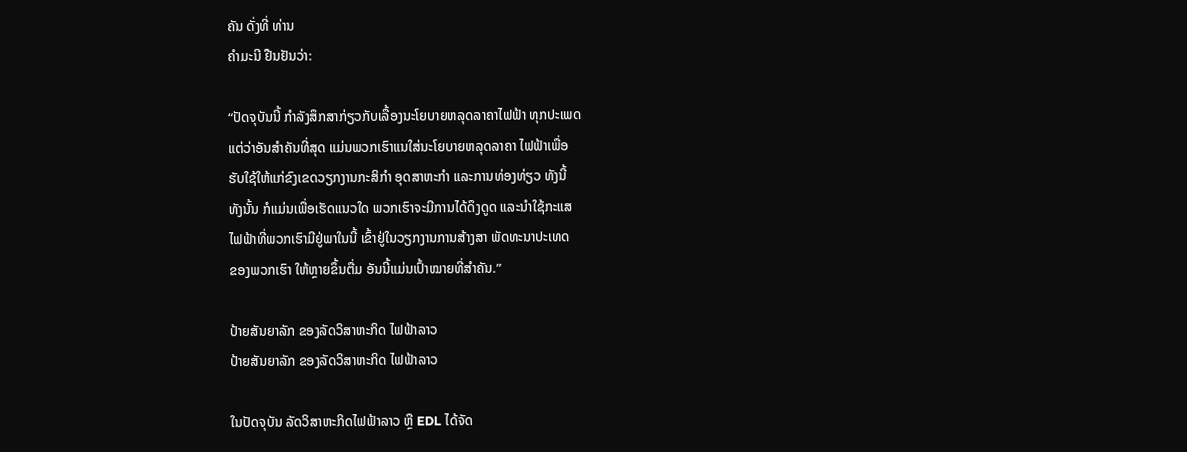ຄັນ ດັ່ງທີ່ ທ່ານ
ຄຳມະນີ ຢືນຢັນວ່າ:

“ປັດຈຸບັນນີ້ ກຳລັງສຶກສາກ່ຽວກັບເລື້ອງນະໂຍບາຍຫລຸດລາຄາໄຟຟ້າ ທຸກປະເພດ
ແຕ່ວ່າອັນສຳຄັນທີ່ສຸດ ແມ່ນພວກເຮົາແນໃສ່ນະໂຍບາຍຫລຸດລາຄາ ໄຟຟ້າເພື່ອ
ຮັບໃຊ້ໃຫ້ແກ່ຂົງເຂດວຽກງານກະສິກຳ ອຸດສາຫະກຳ ແລະການທ່ອງທ່ຽວ ທັງນີ້
ທັງນັ້ນ ກໍແມ່ນເພື່ອເຮັດແນວໃດ ພວກເຮົາຈະມີການໄດ້ດຶງດູດ ແລະນຳໃຊ້ກະແສ
ໄຟຟ້າທີ່ພວກເຮົາມີຢູ່ພາໃນນີ້ ເຂົ້າຢູ່ໃນວຽກງານການສ້າງສາ ພັດທະນາປະເທດ
ຂອງພວກເຮົາ ໃຫ້ຫຼາຍຂຶ້ນຕື່ມ ອັນນີ້ແມ່ນເປົ້າໝາຍທີ່ສຳຄັນ.”

ປ້າຍສັນຍາລັກ ຂອງລັດວິສາຫະກິດ ໄຟຟ້າລາວ
ປ້າຍສັນຍາລັກ ຂອງລັດວິສາຫະກິດ ໄຟຟ້າລາວ

ໃນປັດຈຸບັນ ລັດວິສາຫະກິດໄຟຟ້າລາວ ຫຼື EDL ໄດ້ຈັດ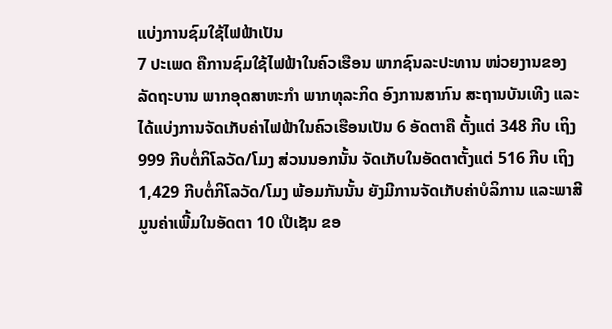ແບ່ງການຊົມໃຊ້ໄຟຟ້າເປັນ
7 ປະເພດ ຄືການຊົມໃຊ້ໄຟຟ້າໃນຄົວເຮືອນ ພາກຊົນລະປະທານ ໜ່ວຍງານຂອງ
ລັດຖະບານ ພາກອຸດສາຫະກຳ ພາກທຸລະກິດ ອົງການສາກົນ ສະຖານບັນເທີງ ແລະ
ໄດ້ແບ່ງການຈັດເກັບຄ່າໄຟຟ້າໃນຄົວເຮືອນເປັນ 6 ອັດຕາຄື ຕັ້ງແຕ່ 348 ກີບ ເຖິງ
999 ກີບຕໍ່ກິໂລວັດ/ໂມງ ສ່ວນນອກນັ້ນ ຈັດເກັບໃນອັດຕາຕັ້ງແຕ່ 516 ກີບ ເຖິງ
1,429 ກີບຕໍ່ກິໂລວັດ/ໂມງ ພ້ອມກັນນັ້ນ ຍັງມີການຈັດເກັບຄ່າບໍລິການ ແລະພາສີ
ມູນຄ່າເພີ້ມໃນອັດຕາ 10 ເປີເຊັນ ຂອ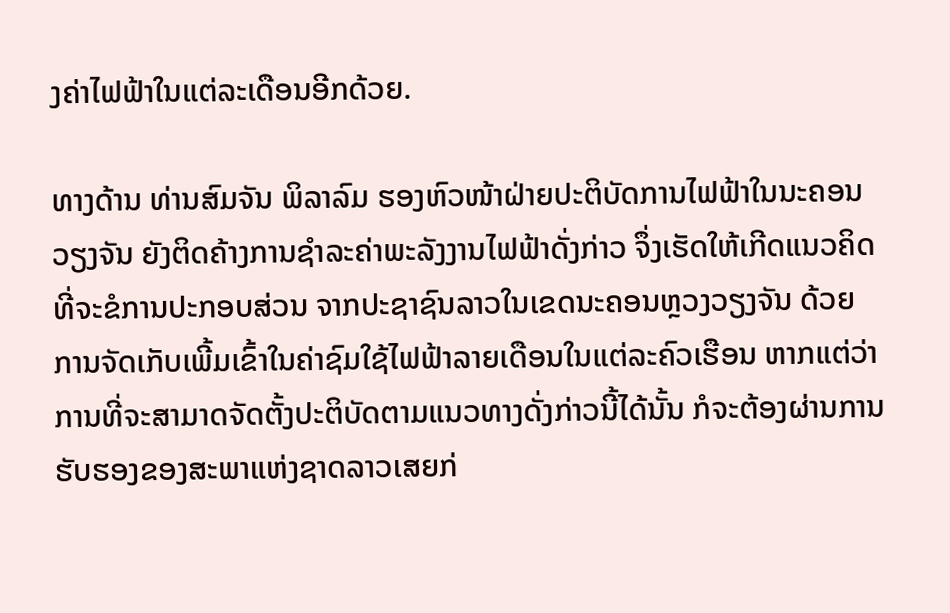ງຄ່າໄຟຟ້າໃນແຕ່ລະເດືອນອີກດ້ວຍ.

ທາງດ້ານ ທ່ານສົມຈັນ ພິລາລົມ ຮອງຫົວໜ້າຝ່າຍປະຕິບັດການໄຟຟ້າໃນນະຄອນ
ວຽງຈັນ ຍັງຕິດຄ້າງການຊຳລະຄ່າພະລັງງານໄຟຟ້າດັ່ງກ່າວ ຈຶ່ງເຮັດໃຫ້ເກີດແນວຄິດ
ທີ່ຈະຂໍການປະກອບສ່ວນ ຈາກປະຊາຊົນລາວໃນເຂດນະຄອນຫຼວງວຽງຈັນ ດ້ວຍ
ການຈັດເກັບເພີ້ມເຂົ້າໃນຄ່າຊົມໃຊ້ໄຟຟ້າລາຍເດືອນໃນແຕ່ລະຄົວເຮືອນ ຫາກແຕ່ວ່າ
ການທີ່ຈະສາມາດຈັດຕັ້ງປະຕິບັດຕາມແນວທາງດັ່ງກ່າວນີ້ໄດ້ນັ້ນ ກໍຈະຕ້ອງຜ່ານການ
ຮັບຮອງຂອງສະພາແຫ່ງຊາດລາວເສຍກ່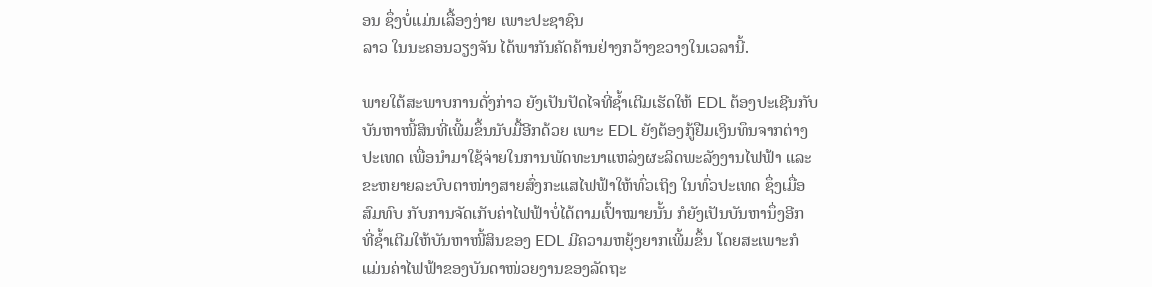ອນ ຊຶ່ງບໍ່ແມ່ນເລື້ອງງ່າຍ ເພາະປະຊາຊົນ
ລາວ ໃນນະຄອນວຽງຈັນ ໄດ້ພາກັນຄັດຄ້ານຢ່າງກວ້າງຂວາງໃນເວລານີ້.

ພາຍໃຕ້ສະພາບການດັ່ງກ່າວ ຍັງເປັນປັດໄຈທີ່ຊ້ຳເຕີມເຮັດໃຫ້ EDL ຕ້ອງປະເຊີນກັບ
ບັນຫາໜີ້ສິນທີ່ເພີ້ມຂຶ້ນນັບມື້ອີກດ້ວຍ ເພາະ EDL ຍັງຕ້ອງກູ້ຢືມເງິນທຶນຈາກຕ່າງ
ປະເທດ ເພື່ອນຳມາໃຊ້ຈ່າຍໃນການພັດທະນາແຫລ່ງຜະລິດພະລັງງານໄຟຟ້າ ແລະ
ຂະຫຍາຍລະບົບຕາໜ່າງສາຍສົ່ງກະແສໄຟຟ້າໃຫ້ທົ່ວເຖິງ ໃນທົ່ວປະເທດ ຊຶ່ງເມື່ອ
ສົມທົບ ກັບການຈັດເກັບຄ່າໄຟຟ້າບໍ່ໄດ້ຕາມເປົ້າໝາຍນັ້ນ ກໍຍັງເປັນບັນຫານຶ່ງອີກ
ທີ່ຊ້ຳເຕີມໃຫ້ບັນຫາໜີ້ສິນຂອງ EDL ມີຄວາມຫຍຸ້ງຍາກເພີ້ມຂຶ້ນ ໂດຍສະເພາະກໍ
ແມ່ນຄ່າໄຟຟ້າຂອງບັນດາໜ່ວຍງານຂອງລັດຖະ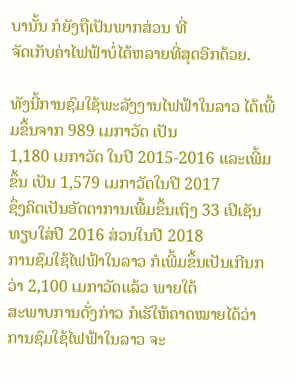ບານັ້ນ ກໍຍັງຖືເປັນພາກສ່ວນ ທີ່
ຈັດເກັບຄ່າໄຟຟ້າບໍ່ໄດ້ຫລາຍທີ່ສຸດອີກດ້ວຍ.

ທັງນີ້ການຊົມໃຊ້ພະລັງງານໄຟຟ້າໃນລາວ ໄດ້ເພີ້ມຂຶ້ນຈາກ 989 ເມກາວັດ ເປັນ
1,180 ເມກາວັດ ໃນປີ 2015-2016 ແລະເພີ້ມຂຶ້ນ ເປັນ 1,579 ເມກາວັດໃນປີ 2017
ຊຶ່ງຄິດເປັນອັດຕາການເພີ້ມຂຶ້ນເຖິງ 33 ເປີເຊັນ ທຽບໃສ່ປີ 2016 ສ່ວນໃນປີ 2018
ການຊົມໃຊ້ໄຟຟ້າໃນລາວ ກໍເພີ້ມຂຶ້ນເປັນເກີນກວ່າ 2,100 ເມກາວັດແລ້ວ ພາຍໃຕ້
ສະພາບການດັ່ງກ່າວ ກໍເຮັໃຫ້ຄາດໝາຍໄດ້ວ່າ ການຊົມໃຊ້ໄຟຟ້າໃນລາວ ຈະ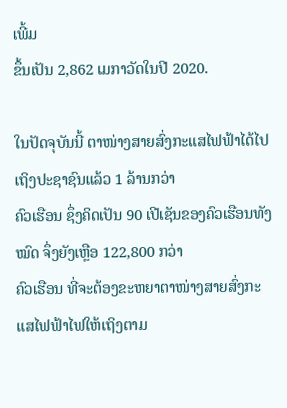ເພີ້ມ
ຂຶ້ນເປັນ 2,862 ເມກາວັດໃນປີ 2020.

ໃນປັດຈຸບັນນີ້ ຕາໜ່າງສາຍສົ່ງກະແສໄຟຟ້າໄດ້ໄປເຖິງປະຊາຊົນແລ້ວ 1 ລ້ານກວ່າ
ຄົວເຮືອນ ຊຶ່ງຄິດເປັນ 90 ເປີເຊັນຂອງຄົວເຮືອນທັງໝົດ ຈຶ່ງຍັງເຫຼືອ 122,800 ກວ່າ
ຄົວເຮືອນ ທີ່ຈະຕ້ອງຂະຫຍາຕາໜ່າງສາຍສົ່ງກະແສໄຟຟ້າໄຟໃຫ້ເຖິງຕາມ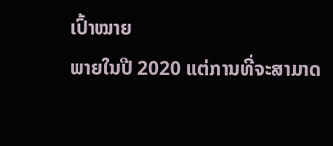ເປົ້າໝາຍ
ພາຍໃນປີ 2020 ແຕ່ການທີ່ຈະສາມາດ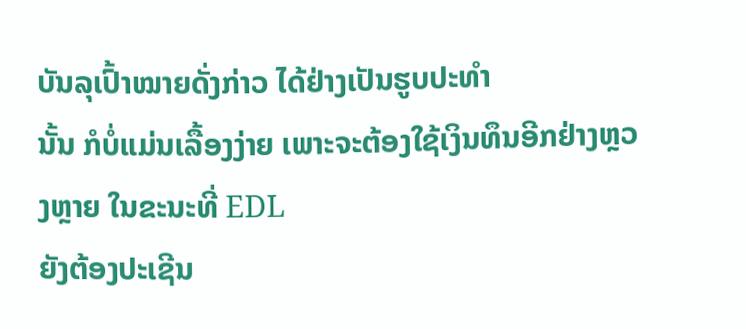ບັນລຸເປົ້າໝາຍດັ່ງກ່າວ ໄດ້ຢ່າງເປັນຮູບປະທຳ
ນັ້ນ ກໍບໍ່ແມ່ນເລື້ອງງ່າຍ ເພາະຈະຕ້ອງໃຊ້ເງິນທຶນອີກຢ່າງຫຼວງຫຼາຍ ໃນຂະນະທີ່ EDL
ຍັງຕ້ອງປະເຊີນ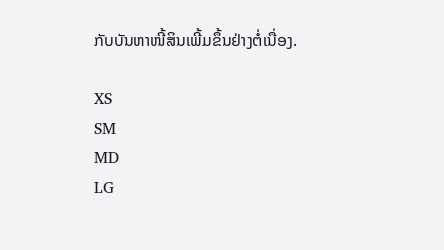ກັບບັນຫາໜີ້ສິນເພີ້ມຂຶ້ນຢ່າງຕໍ່ເນື່ອງ.

XS
SM
MD
LG